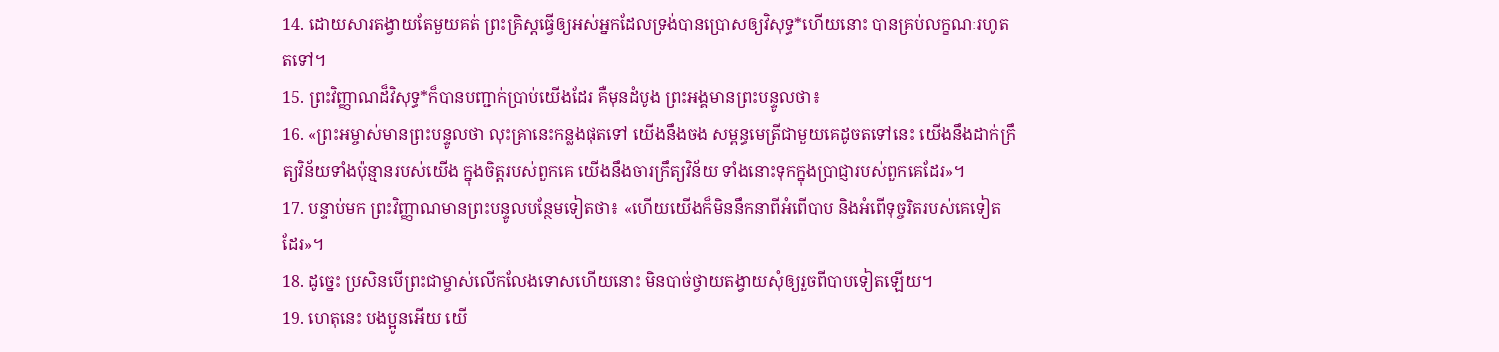14. ដោយសារតង្វាយតែមួយគត់ ព្រះគ្រិស្ដធ្វើឲ្យអស់អ្នកដែលទ្រង់បានប្រោសឲ្យវិសុទ្ធ*ហើយនោះ បានគ្រប់លក្ខណៈរហូតតទៅ។
15. ព្រះវិញ្ញាណដ៏វិសុទ្ធ*ក៏បានបញ្ជាក់ប្រាប់យើងដែរ គឺមុនដំបូង ព្រះអង្គមានព្រះបន្ទូលថា៖
16. «ព្រះអម្ចាស់មានព្រះបន្ទូលថា លុះគ្រានេះកន្លងផុតទៅ យើងនឹងចង សម្ពន្ធមេត្រីជាមួយគេដូចតទៅនេះ យើងនឹងដាក់ក្រឹត្យវិន័យទាំងប៉ុន្មានរបស់យើង ក្នុងចិត្តរបស់ពួកគេ យើងនឹងចារក្រឹត្យវិន័យ ទាំងនោះទុកក្នុងប្រាជ្ញារបស់ពួកគេដែរ»។
17. បន្ទាប់មក ព្រះវិញ្ញាណមានព្រះបន្ទូលបន្ថែមទៀតថា៖ «ហើយយើងក៏មិននឹកនាពីអំពើបាប និងអំពើទុច្ចរិតរបស់គេទៀតដែរ»។
18. ដូច្នេះ ប្រសិនបើព្រះជាម្ចាស់លើកលែងទោសហើយនោះ មិនបាច់ថ្វាយតង្វាយសុំឲ្យរួចពីបាបទៀតឡើយ។
19. ហេតុនេះ បងប្អូនអើយ យើ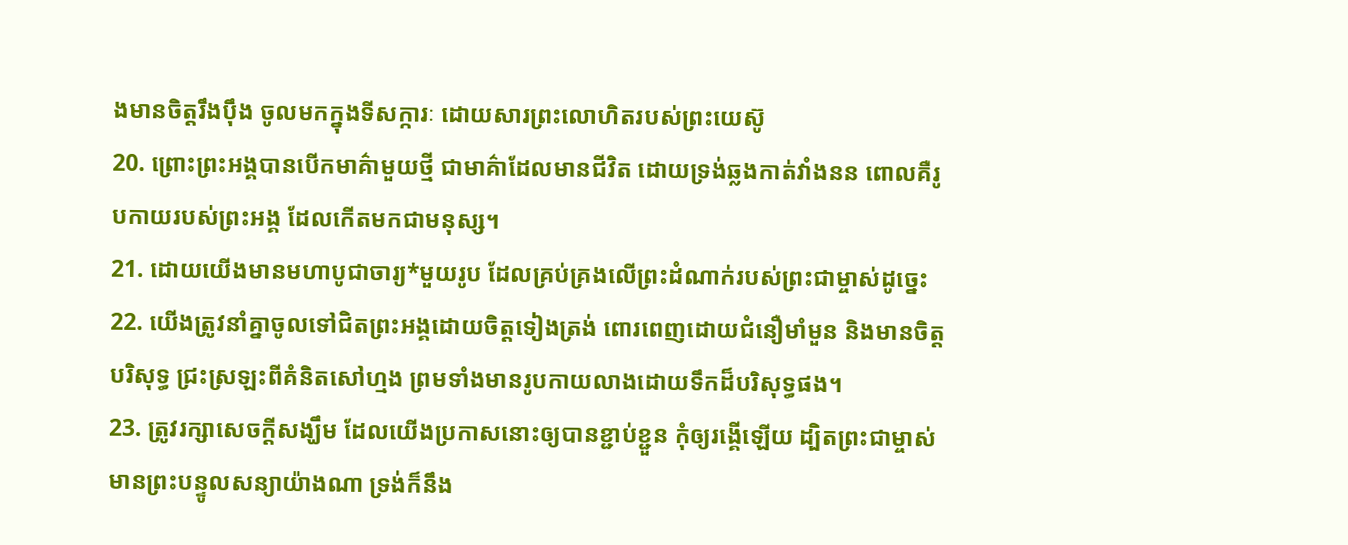ងមានចិត្តរឹងប៉ឹង ចូលមកក្នុងទីសក្ការៈ ដោយសារព្រះលោហិតរបស់ព្រះយេស៊ូ
20. ព្រោះព្រះអង្គបានបើកមាគ៌ាមួយថ្មី ជាមាគ៌ាដែលមានជីវិត ដោយទ្រង់ឆ្លងកាត់វាំងនន ពោលគឺរូបកាយរបស់ព្រះអង្គ ដែលកើតមកជាមនុស្ស។
21. ដោយយើងមានមហាបូជាចារ្យ*មួយរូប ដែលគ្រប់គ្រងលើព្រះដំណាក់របស់ព្រះជាម្ចាស់ដូច្នេះ
22. យើងត្រូវនាំគ្នាចូលទៅជិតព្រះអង្គដោយចិត្តទៀងត្រង់ ពោរពេញដោយជំនឿមាំមួន និងមានចិត្តបរិសុទ្ធ ជ្រះស្រឡះពីគំនិតសៅហ្មង ព្រមទាំងមានរូបកាយលាងដោយទឹកដ៏បរិសុទ្ធផង។
23. ត្រូវរក្សាសេចក្ដីសង្ឃឹម ដែលយើងប្រកាសនោះឲ្យបានខ្ជាប់ខ្ជួន កុំឲ្យរង្គើឡើយ ដ្បិតព្រះជាម្ចាស់មានព្រះបន្ទូលសន្យាយ៉ាងណា ទ្រង់ក៏នឹង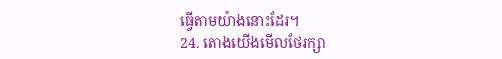ធ្វើតាមយ៉ាងនោះដែរ។
24. តោងយើងមើលថែរក្សា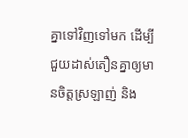គ្នាទៅវិញទៅមក ដើម្បីជួយដាស់តឿនគ្នាឲ្យមានចិត្តស្រឡាញ់ និង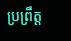ប្រព្រឹត្ត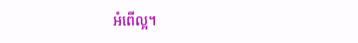អំពើល្អ។